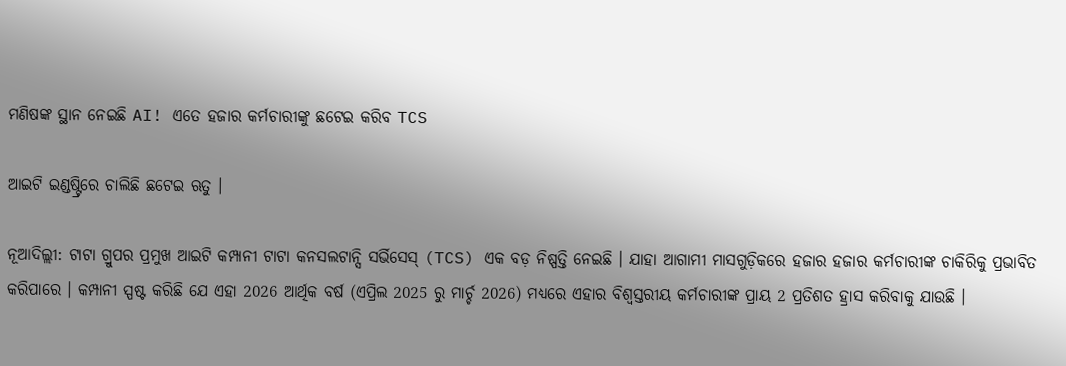ମଣିଷଙ୍କ ସ୍ଥାନ ନେଇଛି AI! ଏତେ ହଜାର କର୍ମଚାରୀଙ୍କୁ ଛଟେଇ କରିବ TCS

ଆଇଟି ଇଣ୍ଡଷ୍ଟ୍ରିରେ ଚାଲିଛି ଛଟେଇ ଋତୁ ।

ନୂଆଦିଲ୍ଲୀ: ଟାଟା ଗ୍ରୁପର ପ୍ରମୁଖ ଆଇଟି କମ୍ପାନୀ ଟାଟା କନସଲଟାନ୍ସି ସର୍ଭିସେସ୍ (TCS) ଏକ ବଡ଼ ନିଷ୍ପତ୍ତି ନେଇଛି । ଯାହା ଆଗାମୀ ମାସଗୁଡ଼ିକରେ ହଜାର ହଜାର କର୍ମଚାରୀଙ୍କ ଚାକିରିକୁ ପ୍ରଭାବିତ କରିପାରେ । କମ୍ପାନୀ ସ୍ପଷ୍ଟ କରିଛି ଯେ ଏହା 2026 ଆର୍ଥିକ ବର୍ଷ (ଏପ୍ରିଲ 2025 ରୁ ମାର୍ଚ୍ଚ 2026) ମଧ୍ୟରେ ଏହାର ବିଶ୍ୱସ୍ତରୀୟ କର୍ମଚାରୀଙ୍କ ପ୍ରାୟ 2 ପ୍ରତିଶତ ହ୍ରାସ କରିବାକୁ ଯାଉଛି ।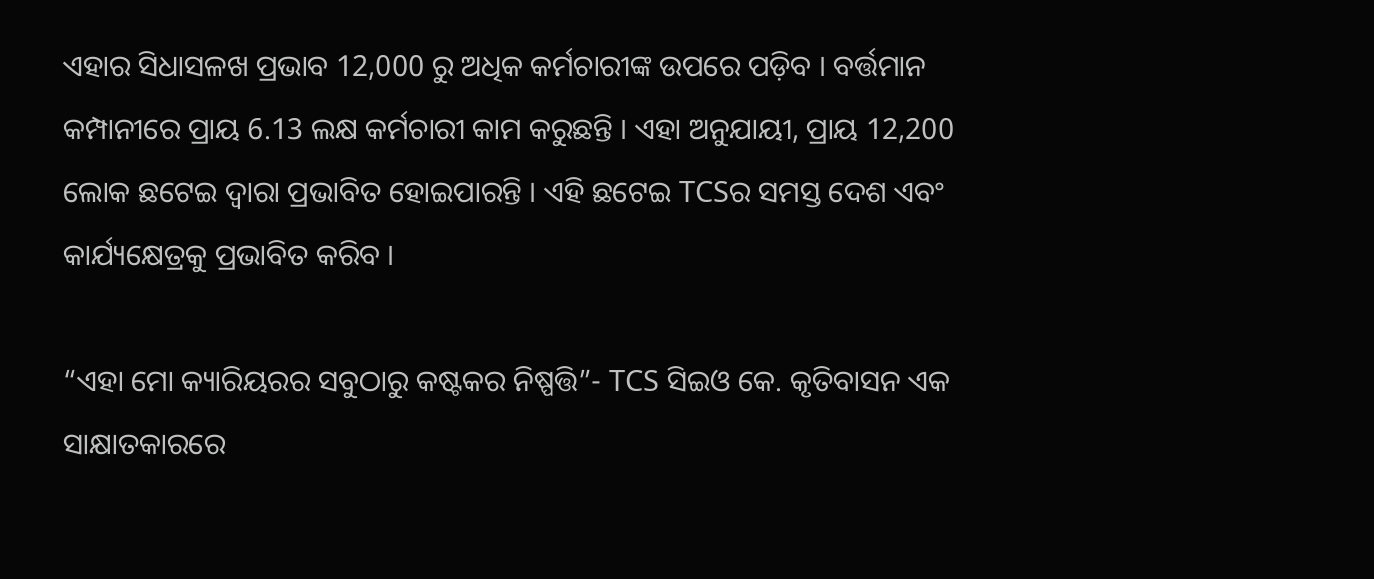ଏହାର ସିଧାସଳଖ ପ୍ରଭାବ 12,000 ରୁ ଅଧିକ କର୍ମଚାରୀଙ୍କ ଉପରେ ପଡ଼ିବ । ବର୍ତ୍ତମାନ କମ୍ପାନୀରେ ପ୍ରାୟ 6.13 ଲକ୍ଷ କର୍ମଚାରୀ କାମ କରୁଛନ୍ତି । ଏହା ଅନୁଯାୟୀ, ପ୍ରାୟ 12,200 ଲୋକ ଛଟେଇ ଦ୍ୱାରା ପ୍ରଭାବିତ ହୋଇପାରନ୍ତି । ଏହି ଛଟେଇ TCSର ସମସ୍ତ ଦେଶ ଏବଂ କାର୍ଯ୍ୟକ୍ଷେତ୍ରକୁ ପ୍ରଭାବିତ କରିବ ।

“ଏହା ମୋ କ୍ୟାରିୟରର ସବୁଠାରୁ କଷ୍ଟକର ନିଷ୍ପତ୍ତି”- TCS ସିଇଓ କେ. କୃତିବାସନ ଏକ ସାକ୍ଷାତକାରରେ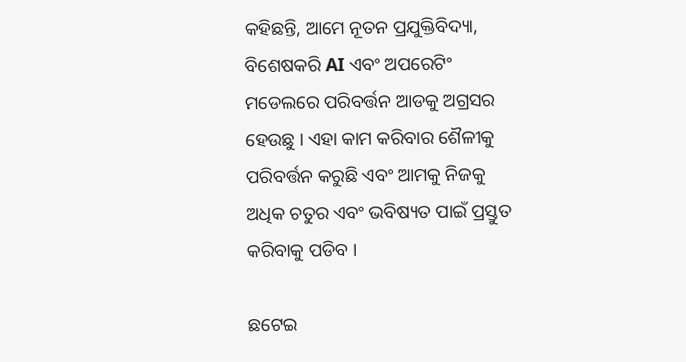କହିଛନ୍ତି, ଆମେ ନୂତନ ପ୍ରଯୁକ୍ତିବିଦ୍ୟା, ବିଶେଷକରି AI ଏବଂ ଅପରେଟିଂ ମଡେଲରେ ପରିବର୍ତ୍ତନ ଆଡକୁ ଅଗ୍ରସର ହେଉଛୁ । ଏହା କାମ କରିବାର ଶୈଳୀକୁ ପରିବର୍ତ୍ତନ କରୁଛି ଏବଂ ଆମକୁ ନିଜକୁ ଅଧିକ ଚତୁର ଏବଂ ଭବିଷ୍ୟତ ପାଇଁ ପ୍ରସ୍ତୁତ କରିବାକୁ ପଡିବ ।

ଛଟେଇ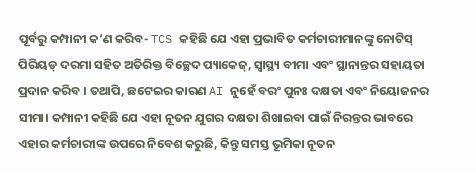ପୂର୍ବରୁ କମ୍ପାନୀ କ’ଣ କରିବ- TCS କହିଛି ଯେ ଏହା ପ୍ରଭାବିତ କର୍ମଚାରୀମାନଙ୍କୁ ନୋଟିସ୍ ପିରିୟଡ୍ ଦରମା ସହିତ ଅତିରିକ୍ତ ବିଚ୍ଛେଦ ପ୍ୟାକେଜ୍, ସ୍ୱାସ୍ଥ୍ୟ ବୀମା ଏବଂ ସ୍ଥାନାନ୍ତର ସହାୟତା ପ୍ରଦାନ କରିବ । ତଥାପି, ଛଟେଇର କାରଣ AI ନୁହେଁ ବରଂ ପୁନଃ ଦକ୍ଷତା ଏବଂ ନିୟୋଜନର ସୀମା। କମ୍ପାନୀ କହିଛି ଯେ ଏହା ନୂତନ ଯୁଗର ଦକ୍ଷତା ଶିଖାଇବା ପାଇଁ ନିରନ୍ତର ଭାବରେ ଏହାର କର୍ମଚାରୀଙ୍କ ଉପରେ ନିବେଶ କରୁଛି, କିନ୍ତୁ ସମସ୍ତ ଭୂମିକା ନୂତନ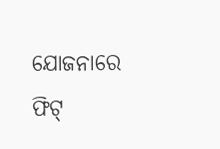ଯୋଜନାରେ ଫିଟ୍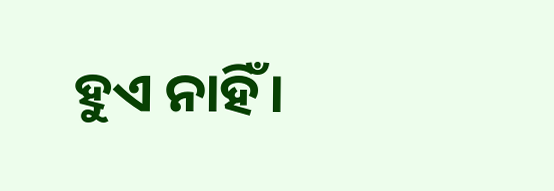ହୁଏ ନାହିଁ।